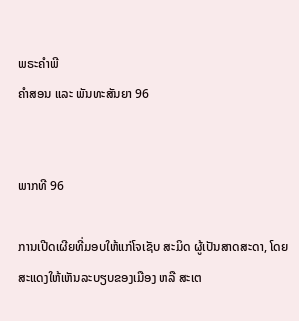ພຣະຄຳພີ
ຄຳສອນ ແລະ ພັນທະສັນຍາ 96


ພາກທີ 96

ການເປີດເຜີຍທີ່ມອບໃຫ້ແກ່ໂຈເຊັບ ສະມິດ ຜູ້ເປັນສາດສະດາ, ໂດຍສະແດງໃຫ້ເຫັນລະບຽບຂອງເມືອງ ຫລື ສະເຕ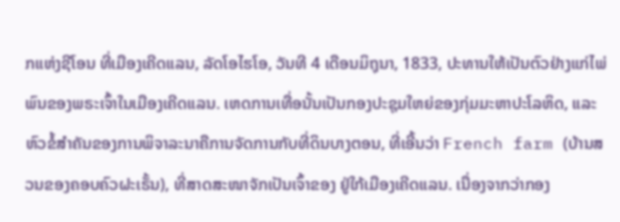ກແຫ່ງຊີໂອນ ທີ່ເມືອງເຄີດແລນ, ລັດໂອໄຮໂອ, ວັນທີ 4 ເດືອນມິຖຸນາ, 1833, ປະທານໃຫ້ເປັນຕົວຢ່າງແກ່ໄພ່ພົນຂອງພຣະເຈົ້າໃນເມືອງເຄີດແລນ. ເຫດການເທື່ອນັ້ນເປັນກອງປະຊຸມໃຫຍ່ຂອງກຸ່ມມະຫາປະໂລຫິດ, ແລະ ຫົວຂໍ້ສຳຄັນຂອງການພິຈາລະນາຄືການຈັດການກັບທີ່ດິນບາງຕອນ, ທີ່ເອີ້ນວ່າ French farm (ບ້ານສວນຂອງຄອບຄົວຝະເຣັ້ນ), ທີ່ສາດສະໜາຈັກເປັນເຈົ້າຂອງ ຢູ່ໃກ້ເມືອງເຄີດແລນ. ເນື່ອງຈາກວ່າກອງ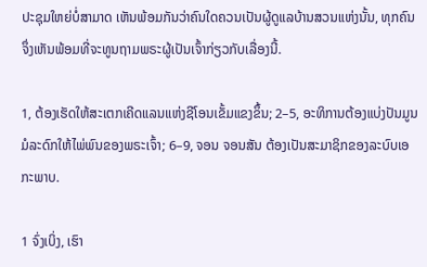ປະຊຸມໃຫຍ່ບໍ່ສາມາດ ເຫັນພ້ອມກັນວ່າຄົນໃດຄວນເປັນຜູ້ດູແລບ້ານສວນແຫ່ງນັ້ນ, ທຸກຄົນຈຶ່ງເຫັນພ້ອມທີ່ຈະທູນຖາມພຣະຜູ້ເປັນເຈົ້າກ່ຽວກັບເລື່ອງນີ້.

1, ຕ້ອງເຮັດໃຫ້ສະເຕກເຄີດແລນແຫ່ງຊີໂອນເຂັ້ມແຂງຂຶ້ນ; 2–5, ອະທິການຕ້ອງແບ່ງປັນມູນມໍລະດົກໃຫ້ໄພ່ພົນຂອງພຣະເຈົ້າ; 6–9, ຈອນ ຈອນສັນ ຕ້ອງເປັນສະມາຊິກຂອງລະບົບເອກະພາບ.

1 ຈົ່ງເບິ່ງ, ເຮົາ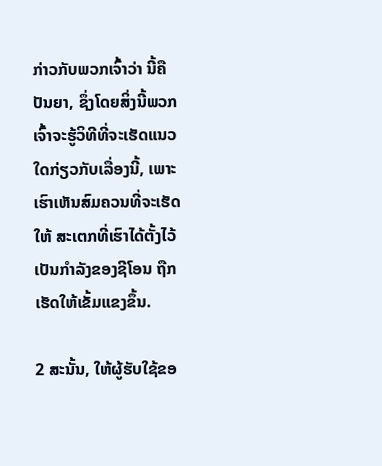ກ່າວກັບພວກເຈົ້າວ່າ ນີ້ຄືປັນຍາ, ຊຶ່ງໂດຍສິ່ງນີ້ພວກເຈົ້າຈະຮູ້ວິທີທີ່ຈະເຮັດແນວໃດກ່ຽວກັບເລື່ອງນີ້, ເພາະເຮົາເຫັນສົມຄວນທີ່ຈະເຮັດໃຫ້ ສະເຕກທີ່ເຮົາໄດ້ຕັ້ງໄວ້ເປັນກຳລັງຂອງຊີໂອນ ຖືກເຮັດໃຫ້ເຂັ້ມແຂງຂຶ້ນ.

2 ສະນັ້ນ, ໃຫ້ຜູ້ຮັບໃຊ້ຂອ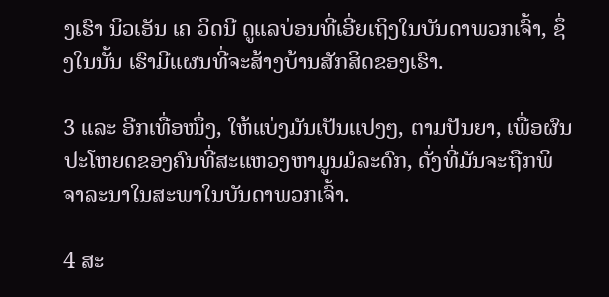ງເຮົາ ນິວເອັນ ເຄ ວິດນີ ດູແລບ່ອນທີ່ເອີ່ຍເຖິງໃນບັນດາພວກເຈົ້າ, ຊຶ່ງໃນນັ້ນ ເຮົາມີແຜນທີ່ຈະສ້າງບ້ານສັກສິດຂອງເຮົາ.

3 ແລະ ອີກເທື່ອໜຶ່ງ, ໃຫ້ແບ່ງມັນເປັນແປງໆ, ຕາມປັນຍາ, ເພື່ອຜົນປະໂຫຍດຂອງຄົນທີ່ສະແຫວງຫາມູນມໍລະດົກ, ດັ່ງທີ່ມັນຈະຖືກພິຈາລະນາໃນສະພາໃນບັນດາພວກເຈົ້າ.

4 ສະ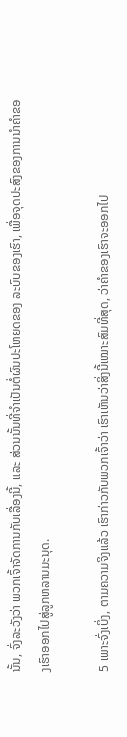ນັ້ນ, ຈົ່ງລະວັງວ່າ ພວກເຈົ້າຈັດການກັບເລື່ອງນີ້, ແລະ ສ່ວນນັ້ນທີ່ຈຳເປັນຕໍ່ຜົນປະໂຫຍດຂອງ ລະບົບຂອງເຮົາ, ເພື່ອຈຸດປະສົງຂອງການນຳຄຳຂອງເຮົາອອກໄປສູ່ລູກຫລານມະນຸດ.

5 ເພາະຈົ່ງເບິ່ງ, ຕາມຄວາມຈິງແລ້ວ ເຮົາກ່າວກັບພວກເຈົ້າວ່າ ເຮົາເຫັນວ່າສິ່ງນີ້ເໝາະສົມທີ່ສຸດ, ວ່າຄຳຂອງເຮົາຈະອອກໄປ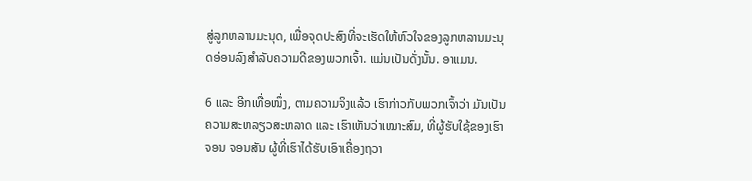ສູ່ລູກຫລານມະນຸດ, ເພື່ອຈຸດປະສົງທີ່ຈະເຮັດໃຫ້ຫົວໃຈຂອງລູກຫລານມະນຸດອ່ອນລົງສຳລັບຄວາມດີຂອງພວກເຈົ້າ. ແມ່ນເປັນດັ່ງນັ້ນ. ອາແມນ.

6 ແລະ ອີກເທື່ອໜຶ່ງ, ຕາມຄວາມຈິງແລ້ວ ເຮົາກ່າວກັບພວກເຈົ້າວ່າ ມັນເປັນຄວາມສະຫລຽວສະຫລາດ ແລະ ເຮົາເຫັນວ່າເໝາະສົມ, ທີ່ຜູ້ຮັບໃຊ້ຂອງເຮົາ ຈອນ ຈອນສັນ ຜູ້ທີ່ເຮົາໄດ້ຮັບເອົາເຄື່ອງຖວາ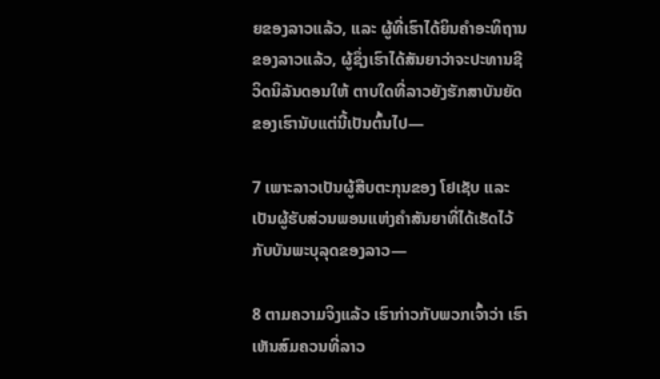ຍຂອງລາວແລ້ວ, ແລະ ຜູ້ທີ່ເຮົາໄດ້ຍິນຄຳອະທິຖານຂອງລາວແລ້ວ, ຜູ້ຊຶ່ງເຮົາໄດ້ສັນຍາວ່າຈະປະທານຊີວິດນິລັນດອນໃຫ້ ຕາບໃດທີ່ລາວຍັງຮັກສາບັນຍັດຂອງເຮົານັບແຕ່ນີ້ເປັນຕົ້ນໄປ—

7 ເພາະລາວເປັນຜູ້ສືບຕະກຸນຂອງ ໂຢເຊັບ ແລະ ເປັນຜູ້ຮັບສ່ວນພອນແຫ່ງຄຳສັນຍາທີ່ໄດ້ເຮັດໄວ້ກັບບັນພະບຸລຸດຂອງລາວ—

8 ຕາມຄວາມຈິງແລ້ວ ເຮົາກ່າວກັບພວກເຈົ້າວ່າ ເຮົາເຫັນສົມຄວນທີ່ລາວ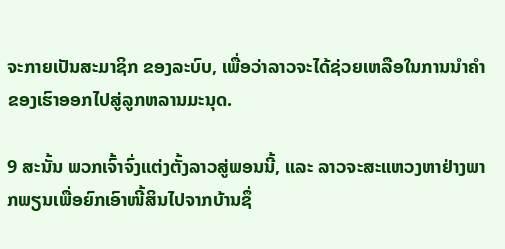ຈະກາຍເປັນສະມາຊິກ ຂອງລະບົບ, ເພື່ອວ່າລາວຈະໄດ້ຊ່ວຍເຫລືອໃນການນຳຄຳຂອງເຮົາອອກໄປສູ່ລູກຫລານມະນຸດ.

9 ສະນັ້ນ ພວກເຈົ້າຈົ່ງແຕ່ງຕັ້ງລາວສູ່ພອນນີ້, ແລະ ລາວຈະສະແຫວງຫາຢ່າງພາກພຽນເພື່ອຍົກເອົາໜີ້ສິນໄປຈາກບ້ານຊຶ່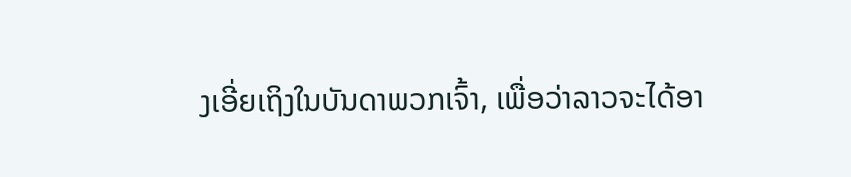ງເອີ່ຍເຖິງໃນບັນດາພວກເຈົ້າ, ເພື່ອວ່າລາວຈະໄດ້ອາ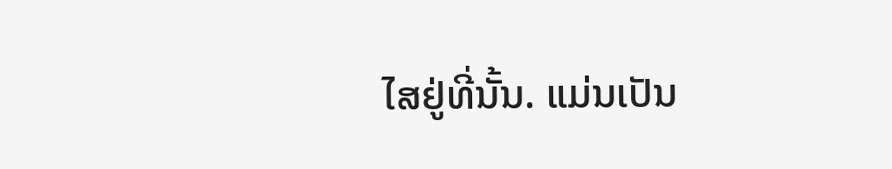ໄສຢູ່ທີ່ນັ້ນ. ແມ່ນເປັນ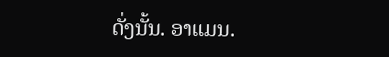ດັ່ງນັ້ນ. ອາແມນ.